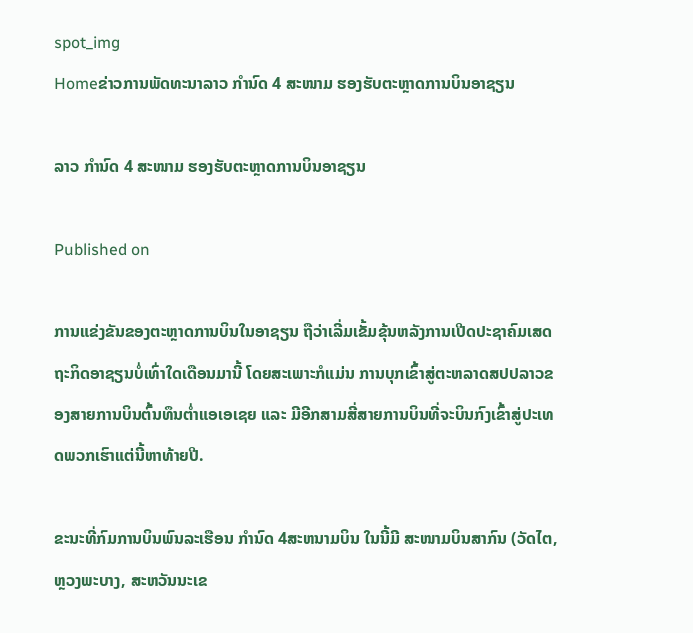spot_img
Homeຂ່າວການພັດທະນາລາວ ກຳນົດ 4 ສະໜາມ ຮອງຮັບຕະຫຼາດການບິນອາຊຽນ

ລາວ ກຳນົດ 4 ສະໜາມ ຮອງຮັບຕະຫຼາດການບິນອາຊຽນ

Published on

ການແຂ່ງຂັນຂອງຕະຫຼາດການບິນໃນອາຊຽນ ຖືວ່າເລີ່ມເຂັ້ມຂຸ້ນຫລັງການເປີດປະຊາຄົມເສດຖະກິດອາຊຽນບໍ່ເທົ່າໃດເດືອນມານີ້ ໂດຍສະເພາະກໍແມ່ນ ການບຸກເຂົ້າສູ່ຕະຫລາດສປປລາວຂອງສາຍການບິນຕົ້ນທຶນຕໍ່າແອເອເຊຍ ແລະ ມີອີກສາມສີ່ສາຍການບິນທີ່ຈະບິນກົງເຂົ້າສູ່ປະເທດພວກເຮົາແຕ່ນີ້ຫາທ້າຍປີ.

ຂະນະທີ່ກົມການບິນພົນລະເຮືອນ ກຳນົດ 4ສະຫນາມບິນ ໃນນີ້ມີ ສະໜາມບິນສາກົນ (ວັດໄຕ, ຫຼວງພະບາງ, ສະຫວັນນະເຂ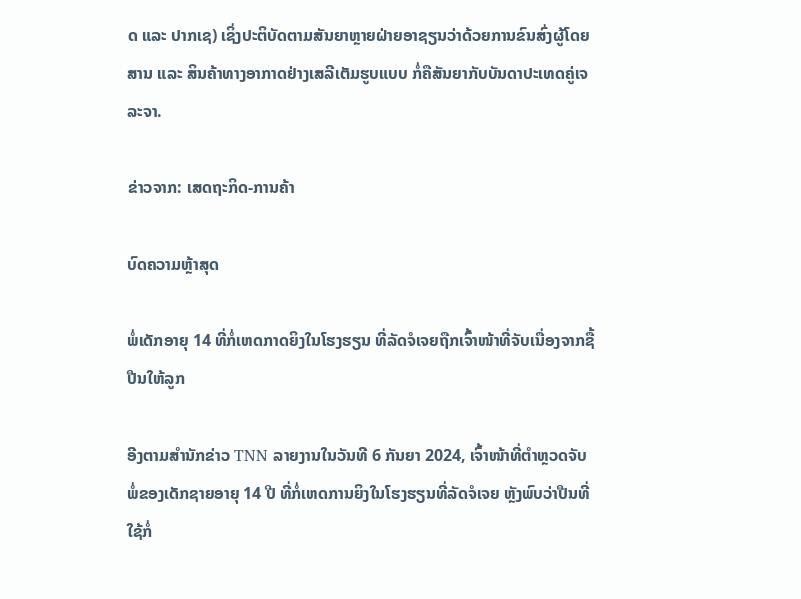ດ ແລະ ປາກເຊ) ເຊິ່ງປະຕິບັດຕາມສັນຍາຫຼາຍຝ່າຍອາຊຽນວ່າດ້ວຍການຂົນສົ່ງຜູ້ໂດຍສານ ແລະ ສິນຄ້າທາງອາກາດຢ່າງເສລີເຕັມຮູບແບບ ກໍ່ຄືສັນຍາກັບບັນດາປະເທດຄູ່ເຈລະຈາ.

ຂ່າວຈາກ: ເສດຖະກິດ-ການຄ້າ

ບົດຄວາມຫຼ້າສຸດ

ພໍ່ເດັກອາຍຸ 14 ທີ່ກໍ່ເຫດກາດຍິງໃນໂຮງຮຽນ ທີ່ລັດຈໍເຈຍຖືກເຈົ້າໜ້າທີ່ຈັບເນື່ອງຈາກຊື້ປືນໃຫ້ລູກ

ອີງຕາມສຳນັກຂ່າວ TNN ລາຍງານໃນວັນທີ 6 ກັນຍາ 2024, ເຈົ້າໜ້າທີ່ຕຳຫຼວດຈັບພໍ່ຂອງເດັກຊາຍອາຍຸ 14 ປີ ທີ່ກໍ່ເຫດການຍິງໃນໂຮງຮຽນທີ່ລັດຈໍເຈຍ ຫຼັງພົບວ່າປືນທີ່ໃຊ້ກໍ່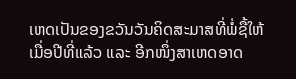ເຫດເປັນຂອງຂວັນວັນຄິດສະມາສທີ່ພໍ່ຊື້ໃຫ້ເມື່ອປີທີ່ແລ້ວ ແລະ ອີກໜຶ່ງສາເຫດອາດ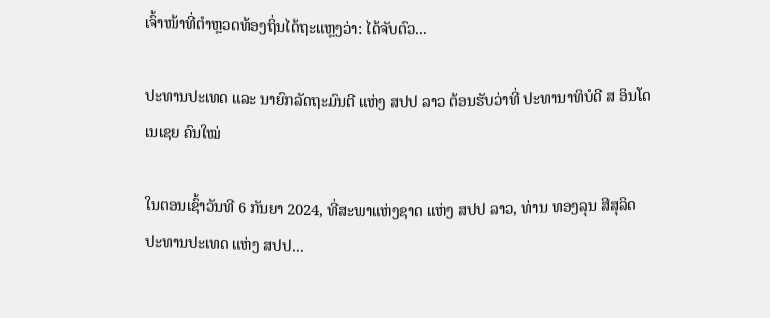ເຈົ້າໜ້າທີ່ຕຳຫຼວດທ້ອງຖິ່ນໄດ້ຖະແຫຼງວ່າ: ໄດ້ຈັບຕົວ...

ປະທານປະເທດ ແລະ ນາຍົກລັດຖະມົນຕີ ແຫ່ງ ສປປ ລາວ ຕ້ອນຮັບວ່າທີ່ ປະທານາທິບໍດີ ສ ອິນໂດເນເຊຍ ຄົນໃໝ່

ໃນຕອນເຊົ້າວັນທີ 6 ກັນຍາ 2024, ທີ່ສະພາແຫ່ງຊາດ ແຫ່ງ ສປປ ລາວ, ທ່ານ ທອງລຸນ ສີສຸລິດ ປະທານປະເທດ ແຫ່ງ ສປປ...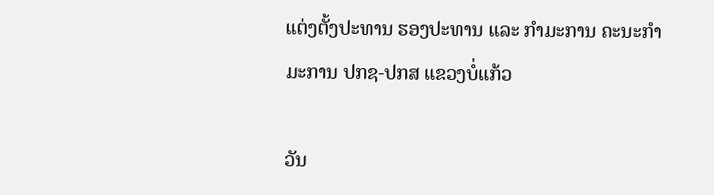ແຕ່ງຕັ້ງປະທານ ຮອງປະທານ ແລະ ກຳມະການ ຄະນະກຳມະການ ປກຊ-ປກສ ແຂວງບໍ່ແກ້ວ

ວັນ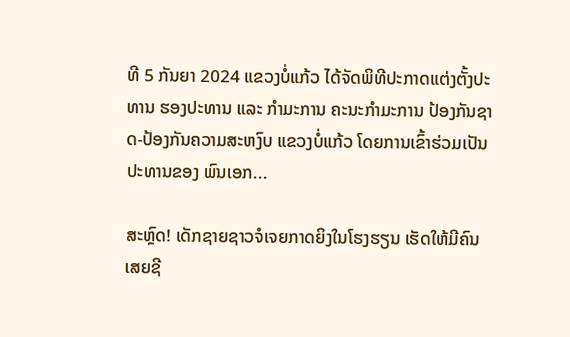ທີ 5 ກັນຍາ 2024 ແຂວງບໍ່ແກ້ວ ໄດ້ຈັດພິທີປະກາດແຕ່ງຕັ້ງປະທານ ຮອງປະທານ ແລະ ກຳມະການ ຄະນະກຳມະການ ປ້ອງກັນຊາດ-ປ້ອງກັນຄວາມສະຫງົບ ແຂວງບໍ່ແກ້ວ ໂດຍການເຂົ້າຮ່ວມເປັນປະທານຂອງ ພົນເອກ...

ສະຫຼົດ! ເດັກຊາຍຊາວຈໍເຈຍກາດຍິງໃນໂຮງຮຽນ ເຮັດໃຫ້ມີຄົນເສຍຊີ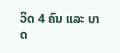ວິດ 4 ຄົນ ແລະ ບາດ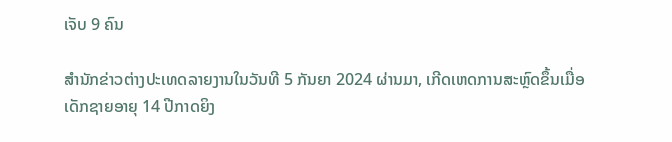ເຈັບ 9 ຄົນ

ສຳນັກຂ່າວຕ່າງປະເທດລາຍງານໃນວັນທີ 5 ກັນຍາ 2024 ຜ່ານມາ, ເກີດເຫດການສະຫຼົດຂຶ້ນເມື່ອເດັກຊາຍອາຍຸ 14 ປີກາດຍິງ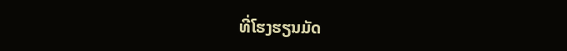ທີ່ໂຮງຮຽນມັດ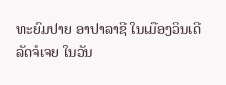ທະຍົມປາຍ ອາປາລາຊີ ໃນເມືອງວິນເດີ ລັດຈໍເຈຍ ໃນວັນ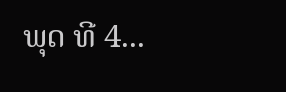ພຸດ ທີ 4...